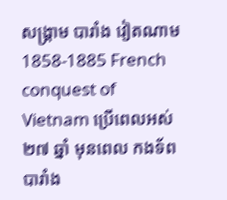សង្រ្គាម បារាំង វៀតណាម 1858-1885 French conquest of Vietnam ប្រើពេលអស់ ២៧ ឆ្នាំ មុនពេល កងទ័ព បារាំង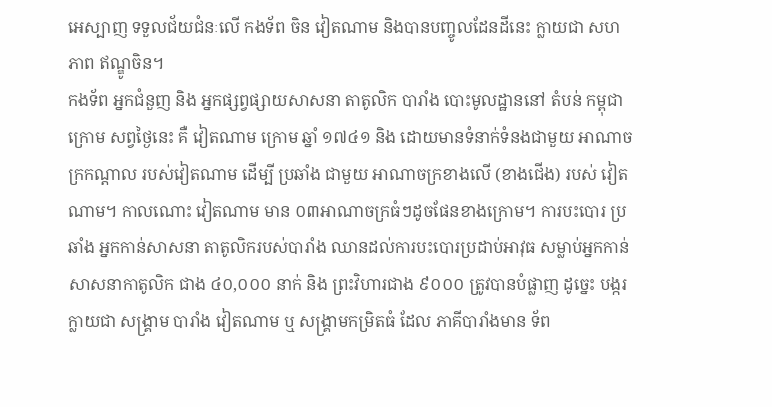អេស្បាញ ទទួលជ័យជំនៈលើ កងទ័ព ចិន វៀតណាម និងបានបញ្ចូលដែនដីនេះ ក្លាយជា សហភាព ឥណ្ឌូចិន។
កងទ័ព អ្នកជំនួញ និង អ្នកផ្សព្វផ្សាយសាសនា តាតូលិក បារាំង បោះមូលដ្ឋាននៅ តំបន់ កម្ពុជាក្រោម សព្វថ្ងៃនេះ គឺ វៀតណាម ក្រោម ឆ្នាំ ១៧៤១ និង ដោយមានទំនាក់ទំនងជាមួយ អាណាចក្រកណ្តាល របស់វៀតណាម ដើម្បី ប្រឆាំង ជាមួយ អាណាចក្រខាងលើ (ខាងជើង) របស់ វៀតណាម។ កាលណោះ វៀតណាម មាន ០៣អាណាចក្រធំៗដូចផែនខាងក្រោម។ ការបះបោរ ប្រឆាំង អ្នកកាន់សាសនា តាតូលិករបស់បារាំង ឈានដល់ការបះបោរប្រដាប់អាវុធ សម្លាប់អ្នកកាន់សាសនាកាតូលិក ជាង ៤០,០០០ នាក់ និង ព្រះវិហារជាង ៩០០០ ត្រូវបានបំផ្លាញ ដូច្នេះ បង្ករក្លាយជា សង្រ្គាម បារាំង វៀតណាម ឬ សង្រ្គាមកម្រិតធំ ដែល ភាគីបារាំងមាន ទ័ព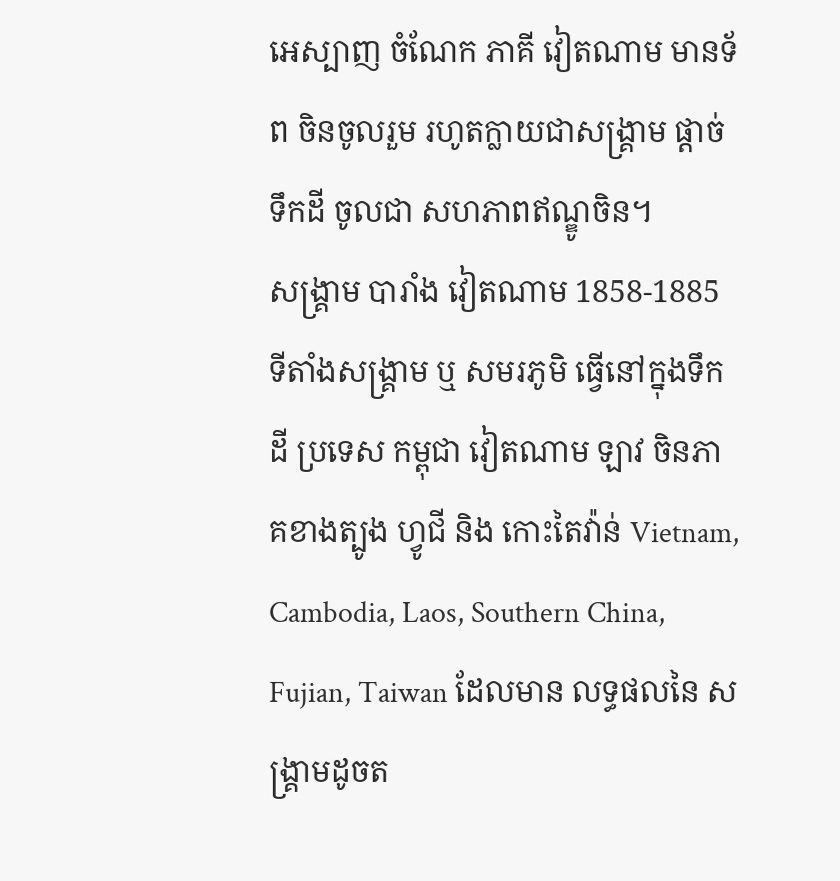អេស្បាញ ចំណែក ភាគី វៀតណាម មានទ័ព ចិនចូលរួម រហូតក្លាយជាសង្រ្គាម ផ្តាច់ទឹកដី ចូលជា សហភាពឥណ្ឌូចិន។
សង្រ្គាម បារាំង វៀតណាម 1858-1885
ទីតាំងសង្រ្គាម ឬ សមរភូមិ ធ្វើនៅក្នុងទឹកដី ប្រទេស កម្ពុជា វៀតណាម ឡាវ ចិនភាគខាងត្បូង ហ្វូជី និង កោះតៃវ៉ាន់ Vietnam, Cambodia, Laos, Southern China, Fujian, Taiwan ដែលមាន លទ្ធផលនៃ សង្រ្គាមដូចត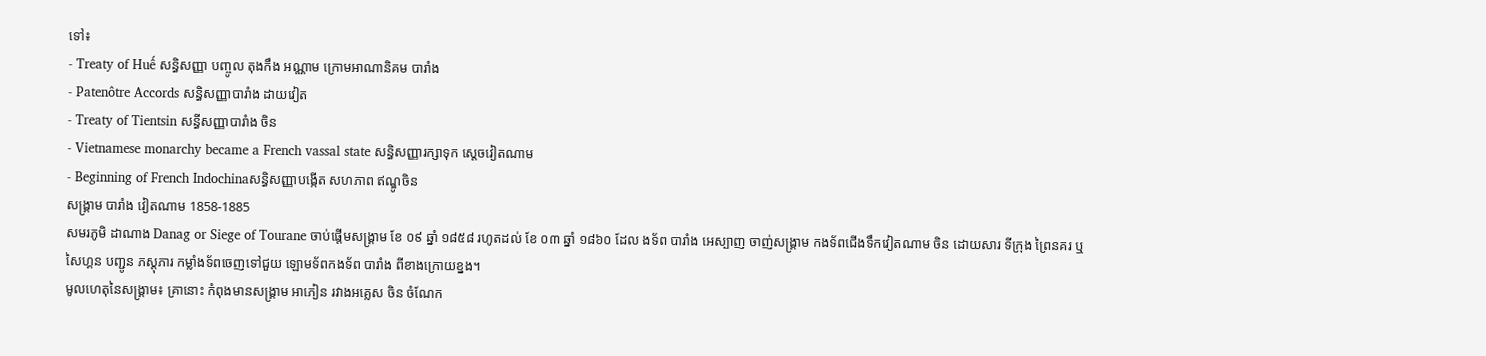ទៅ៖
- Treaty of Huế សន្ធិសញ្ញា បញ្ចូល តុងកឹង អណ្ណាម ក្រោមអាណានិគម បារាំង
- Patenôtre Accords សន្ធិសញ្ញាបារាំង ដាយវៀត
- Treaty of Tientsin សន្ធីសញ្ញាបារាំង ចិន
- Vietnamese monarchy became a French vassal state សន្ធិសញ្ញារក្សាទុក ស្តេចវៀតណាម
- Beginning of French Indochinaសន្ធិសញ្ញាបង្កើត សហភាព ឥណ្ឌូចិន
សង្រ្គាម បារាំង វៀតណាម 1858-1885
សមរភូមិ ដាណាង Danag or Siege of Tourane ចាប់ផ្តើមសង្រ្គាម ខែ ០៩ ឆ្នាំ ១៨៥៨ រហូតដល់ ខែ ០៣ ឆ្នាំ ១៨៦០ ដែល ងទ័ព បារាំង អេស្បាញ ចាញ់សង្រ្គាម កងទ័ពជើងទឹកវៀតណាម ចិន ដោយសារ ទីក្រុង ព្រៃនគរ ឬ សៃហ្គន បញ្ជូន ភស្តុភារ កម្លាំងទ័ពចេញទៅជួយ ឡោមទ័ពកងទ័ព បារាំង ពីខាងក្រោយខ្នង។
មូលហេតុនៃសង្រ្គាម៖ គ្រានោះ កំពុងមានសង្រ្គាម អាភៀន រវាងអគ្លេស ចិន ចំណែក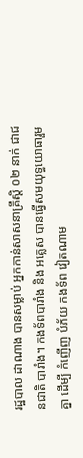រដ្ឋបាល ដាណាង បានសម្លាប់ អ្នកកាន់សាសនាគ្រឹស្តិ ០២ នាក់ ជាជនជាតិ បារាំង។ កងទ័ពបារាំង និង អគ្លេស បានធ្វើសមយុទ្ធយោធារួមគ្នា ដើម្បី កំញើញ បំភ័យ កងទ័ព វៀតណាម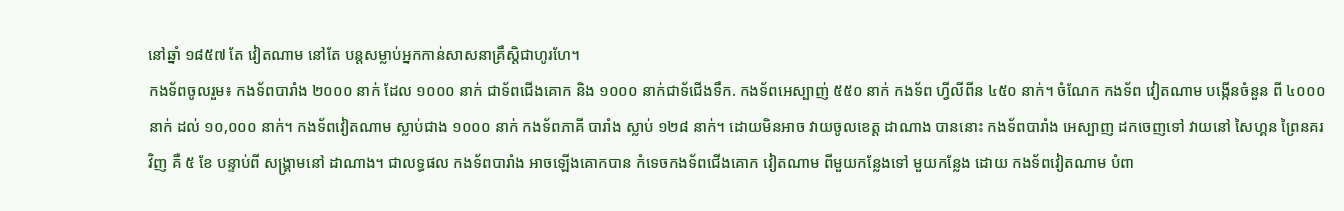នៅឆ្នាំ ១៨៥៧ តែ វៀតណាម នៅតែ បន្តសម្លាប់អ្នកកាន់សាសនាគ្រឹស្តិជាហូរហែ។
កងទ័ពចូលរួម៖ កងទ័ពបារាំង ២០០០ នាក់ ដែល ១០០០ នាក់ ជាទ័ពជើងគោក និង ១០០០ នាក់ជាទ័ជើងទឹក. កងទ័ពអេស្បាញ់ ៥៥០ នាក់ កងទ័ព ហ្វីលីពីន ៤៥០ នាក់។ ចំណែក កងទ័ព វៀតណាម បង្កើនចំនួន ពី ៤០០០ នាក់ ដល់ ១០,០០០ នាក់។ កងទ័ពវៀតណាម ស្លាប់ជាង ១០០០ នាក់ កងទ័ពភាគី បារាំង ស្លាប់ ១២៨ នាក់។ ដោយមិនអាច វាយចូលខេត្ត ដាណាង បាននោះ កងទ័ពបារាំង អេស្បាញ ដកចេញទៅ វាយនៅ សៃហ្គន ព្រៃនគរវិញ គឺ ៥ ខែ បន្ទាប់ពី សង្រ្គាមនៅ ដាណាង។ ជាលទ្ធផល កងទ័ពបារាំង អាចឡើងគោកបាន កំទេចកងទ័ពជើងគោក វៀតណាម ពីមួយកន្លែងទៅ មួយកន្លែង ដោយ កងទ័ពវៀតណាម បំពា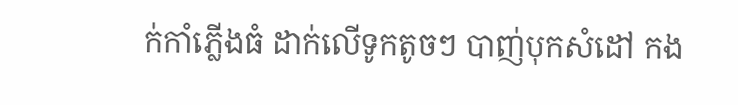ក់កាំភ្លើងធំ ដាក់លើទូកតូចៗ បាញ់បុកសំដៅ កង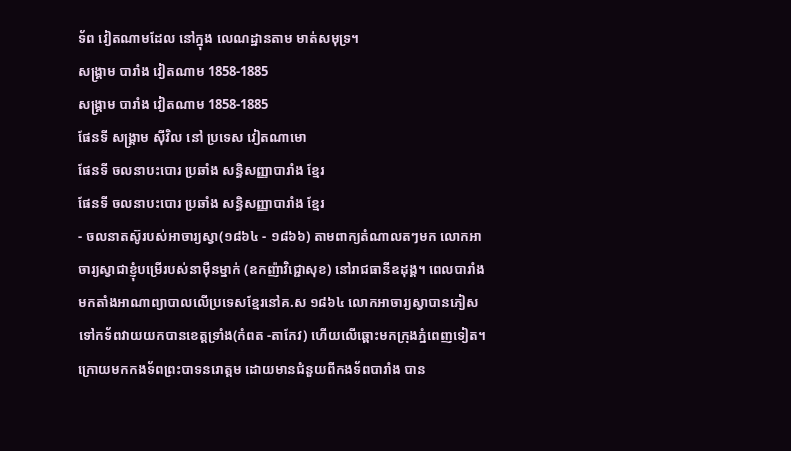ទ័ព វៀតណាមដែល នៅក្នុង លេណដ្ឋានតាម មាត់សមុទ្រ។
សង្រ្គាម បារាំង វៀតណាម 1858-1885
សង្រ្គាម បារាំង វៀតណាម 1858-1885
ផែនទី សង្រ្គាម ស៊ីវិល នៅ ប្រទេស វៀតណាមោ
ផែនទី ចលនាបះបោរ ប្រឆាំង សន្ធិសញ្ញាបារាំង ខ្មែរ
ផែនទី ចលនាបះបោរ ប្រឆាំង សន្ធិសញ្ញាបារាំង ខ្មែរ
- ចលនាតស៊ូរបស់អាចារ្យស្វា(១៨៦៤ - ១៨៦៦) តាមពាក្យតំណាលតៗមក លោកអាចារ្យស្វាជាខ្ញុំបម្រើរបស់នាម៉ឺនម្នាក់ (ឧកញ៉ាវិជ្ជោសុខ) នៅរាជធានីឧដុង្គ។ ពេលបារាំង មកតាំងអាណាព្យាបាលលើប្រទេសខ្មែរនៅគ.ស ១៨៦៤ លោកអាចារ្យស្វាបានភៀសទៅកទ័ពវាយយកបានខេត្តទ្រាំង(កំពត -តាកែវ) ហើយលើឆ្ពោះមកក្រុងភ្នំពេញទៀត។ ក្រោយមកកងទ័ពព្រះបាទនរោត្ដម ដោយមានជំនួយពីកងទ័ពបារាំង បាន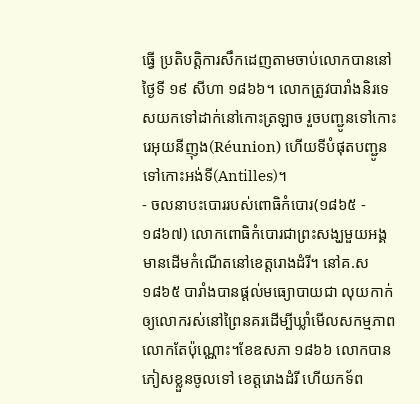ធ្វើ ប្រតិបត្តិការសឹកដេញតាមចាប់លោកបាននៅថ្ងៃទី ១៩ សីហា ១៨៦៦។ លោកត្រូវបារាំងនិរទេសយកទៅដាក់នៅកោះត្រឡាច រួចបញ្ជូនទៅកោះរេអុយនីញុង(Réunion) ហើយទីបំផុតបញ្ជូនទៅកោះអង់ទី(Antilles)។
- ចលនាបះបោររបស់ពោធិកំបោរ(១៨៦៥ - ១៨៦៧) លោកពោធិកំបោរជាព្រះសង្ឃមួយអង្គ មានដើមកំណើតនៅខេត្តរោងដំរី។ នៅគ.ស ១៨៦៥ បារាំងបានផ្ដល់មធ្យោបាយជា លុយកាក់ឲ្យលោករស់នៅព្រៃនគរដើម្បីឃ្លាំមើលសកម្មភាពលោកតែប៉ុណ្ណោះ។ខែឧសភា ១៨៦៦ លោកបានភៀសខ្លួនចូលទៅ ខេត្តរោងដំរី ហើយកទ័ព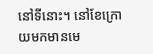នៅទីនោះ។ នៅខែក្រោយមកមានមេ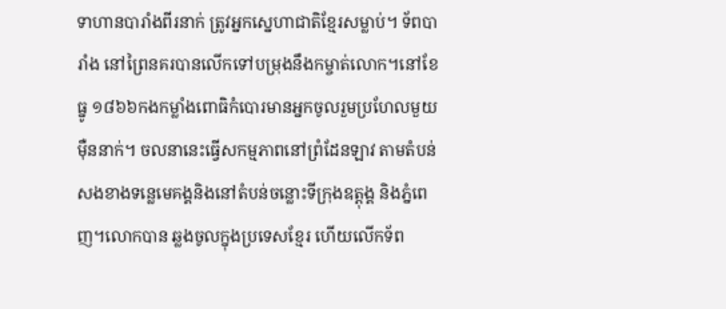ទាហានបារាំងពីរនាក់ ត្រូវអ្នកស្នេហាជាតិខ្មែរសម្លាប់។ ទ័ពបារាំង នៅព្រៃនគរបានលើកទៅបម្រុងនឹងកម្ចាត់លោក។នៅខែធ្នូ ១៨៦៦កងកម្លាំងពោធិកំបោរមានអ្នកចូលរួមប្រហែលមួយម៉ឺននាក់។ ចលនានេះធ្វើសកម្មភាពនៅព្រំដែនឡាវ តាមតំបន់សងខាងទន្លេមេគង្គនិងនៅតំបន់ចន្លោះទីក្រុងឧត្ដុង្គ និងភ្នំពេញ។លោកបាន ឆ្លងចូលក្នុងប្រទេសខ្មែរ ហើយលើកទ័ព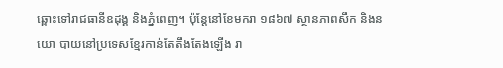ឆ្ពោះទៅរាជធានីឧដុង្គ និងភ្នំពេញ។ ប៉ុន្តែនៅខែមករា ១៨៦៧ ស្ថានភាពសឹក និងនយោ បាយនៅប្រទេសខ្មែរកាន់តែតឹងតែងឡើង រា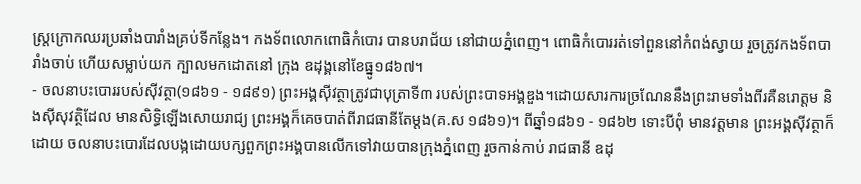ស្ត្រក្រោកឈរប្រឆាំងបារាំងគ្រប់ទីកន្លែង។ កងទ័ពលោកពោធិកំបោរ បានបរាជ័យ នៅជាយភ្នំពេញ។ ពោធិកំបោររត់ទៅពួននៅកំពង់ស្វាយ រួចត្រូវកងទ័ពបារាំងចាប់ ហើយសម្លាប់យក ក្បាលមកដោតនៅ ក្រុង ឧដុង្គនៅខែធ្នូ១៨៦៧។
- ចលនាបះបោររបស់ស៊ីវត្ថា(១៨៦១ - ១៨៩១) ព្រះអង្គស៊ីវត្ថាត្រូវជាបុត្រាទី៣ របស់ព្រះបាទអង្គឌួង។ដោយសារការច្រណែននឹងព្រះរាមទាំងពីរគឺនរោត្ដម និងស៊ីសុវត្ថិដែល មានសិទ្ធិឡើងសោយរាជ្យ ព្រះអង្គក៏គេចបាត់ពីរាជធានីតែម្ដង(គ.ស ១៨៦១)។ ពីឆ្នាំ១៨៦១ - ១៨៦២ ទោះបីពុំ មានវត្តមាន ព្រះអង្គស៊ីវត្ថាក៏ដោយ ចលនាបះបោរដែលបង្កដោយបក្សពួកព្រះអង្គបានលើកទៅវាយបានក្រុងភ្នំពេញ រួចកាន់កាប់ រាជធានី ឧដុ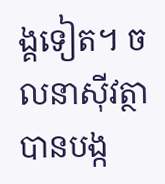ង្គទៀត។ ចលនាស៊ីវត្ថា បានបង្ក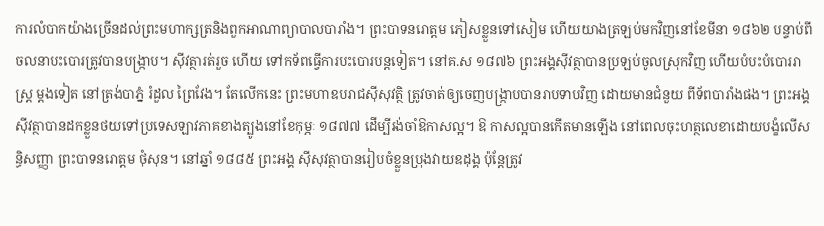ការលំបាកយ៉ាងច្រើនដល់ព្រះមហាក្សត្រនិងពួកអាណាព្យាបាលបារាំង។ ព្រះបាទនរោត្ដម ភៀសខ្លួនទៅសៀម ហើយយាងត្រឡប់មកវិញនៅខែមីនា ១៨៦២ បន្ទាប់ពីចលនាបះបោរត្រូវបានបង្ក្រាប។ ស៊ីវត្ថារត់រួច ហើយ ទៅកទ័ពធ្វើការបះបោរបន្តទៀត។ នៅគ.ស ១៨៧៦ ព្រះអង្គស៊ីវត្ថាបានប្រឡប់ចូលស្រុកវិញ ហើយបំបះបំបោររាស្ត្រ ម្ដងទៀត នៅត្រង់បាភ្នំ រំដួល ព្រៃវែង។ តែលើកនេះ ព្រះមហាឧបរាជស៊ីសុវត្ថិ ត្រូវចាត់ឲ្យចេញបង្ក្រាបបានរាបទាបវិញ ដោយមានជំនួយ ពីទ័ពបារាំងផង។ ព្រះអង្គស៊ីវត្ថាបានដកខ្លួនថយទៅប្រទេសឡាវភាគខាងត្បូងនៅខែកុម្ភៈ ១៨៧៧ ដើម្បីរង់ចាំឱកាសល្អ។ ឱ កាសល្អបានកើតមានឡើង នៅពេលចុះហត្ថលេខាដោយបង្ខំលើសន្ធិសញ្ញា ព្រះបាទនរោត្ដម ថុំសុន។ នៅឆ្នាំ ១៨៨៥ ព្រះអង្គ ស៊ីសុវត្ថាបានរៀបចំខ្លួនប្រុងវាយឧដុង្គ ប៉ុន្តែត្រូវ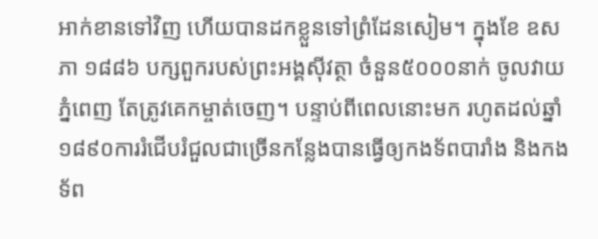អាក់ខានទៅវិញ ហើយបានដកខ្លួនទៅព្រំដែនសៀម។ ក្នុងខែ ឧសភា ១៨៨៦ បក្សពួករបស់ព្រះអង្គស៊ីវត្ថា ចំនួន៥០០០នាក់ ចូលវាយភ្នំពេញ តែត្រូវគេកម្ចាត់ចេញ។ បន្ទាប់ពីពេលនោះមក រហូតដល់ឆ្នាំ ១៨៩០ការរំជើបរំជួលជាច្រើនកន្លែងបានធ្វើឲ្យកងទ័ពបារាំង និងកងទ័ព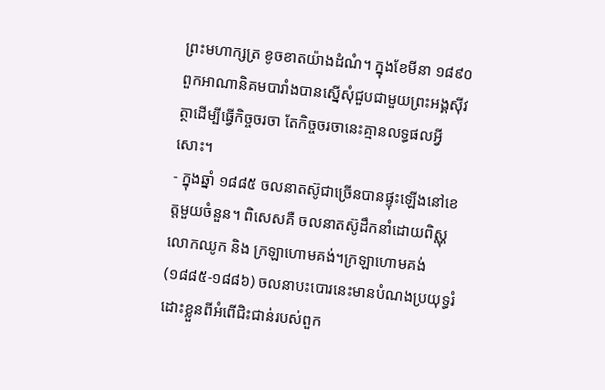ព្រះមហាក្សត្រ ខូចខាតយ៉ាងដំណំ។ ក្នុងខែមីនា ១៨៩០ពួកអាណានិគមបារាំងបានស្នើសុំជួបជាមួយព្រះអង្គស៊ីវត្ថាដើម្បីធ្វើកិច្ចចរចា តែកិច្ចចរចានេះគ្មានលទ្ធផលអ្វីសោះ។
- ក្នុងឆ្នាំ ១៨៨៥ ចលនាតស៊ូជាច្រើនបានផ្ទុះឡើងនៅខេត្តមួយចំនួន។ ពិសេសគឺ ចលនាតស៊ូដឹកនាំដោយពិស្ណុលោកឈូក និង ក្រឡាហោមគង់។ក្រឡាហោមគង់(១៨៨៥-១៨៨៦) ចលនាបះបោរនេះមានបំណងប្រយុទ្ធរំដោះខ្លួនពីអំពើជិះជាន់របស់ពួក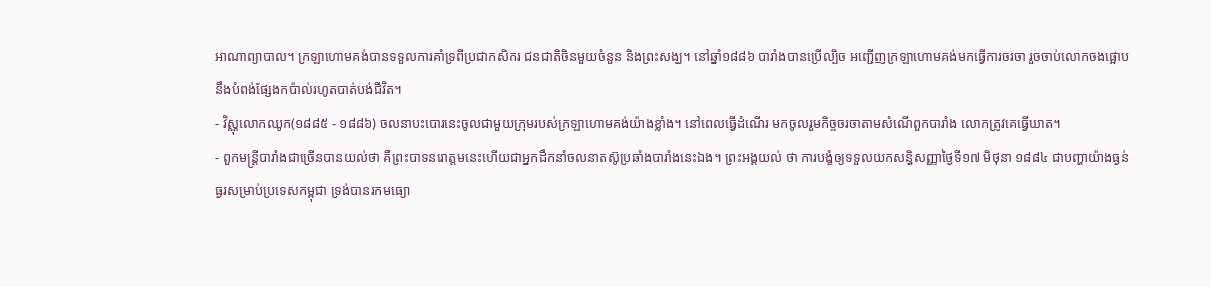អាណាព្យាបាល។ ក្រឡាហោមគង់បានទទួលការគាំទ្រពីប្រជាកសិករ ជនជាតិចិនមួយចំនួន និងព្រះសង្ឃ។ នៅឆ្នាំ១៨៨៦ បារាំងបានប្រើល្បិច អញ្ជើញក្រឡាហោមគង់មកធ្វើការចរចា រួចចាប់លោកចងផ្អោបនឹងបំពង់ផ្សែងកប៉ាល់រហូតបាត់បង់ជីវិត។
- វិស្ណុលោកឈូក(១៨៨៥ - ១៨៨៦) ចលនាបះបោរនេះចូលជាមួយក្រុមរបស់ក្រឡាហោមគង់យ៉ាងខ្លាំង។ នៅពេលធ្វើដំណើរ មកចូលរួមកិច្ចចរចាតាមសំណើពួកបារាំង លោកត្រូវគេធ្វើឃាត។
- ពួកមន្ត្រីបារាំងជាច្រើនបានយល់ថា គឺព្រះបាទនរោត្ដមនេះហើយជាអ្នកដឹកនាំចលនាតស៊ូប្រឆាំងបារាំងនេះឯង។ ព្រះអង្គយល់ ថា ការបង្ខំឲ្យទទួលយកសន្ធិសញ្ញាថ្ងៃទី១៧ មិថុនា ១៨៨៤ ជាបញ្ហាយ៉ាងធ្ងន់ធ្ងរសម្រាប់ប្រទេសកម្ពុជា ទ្រង់បានរកមធ្យោ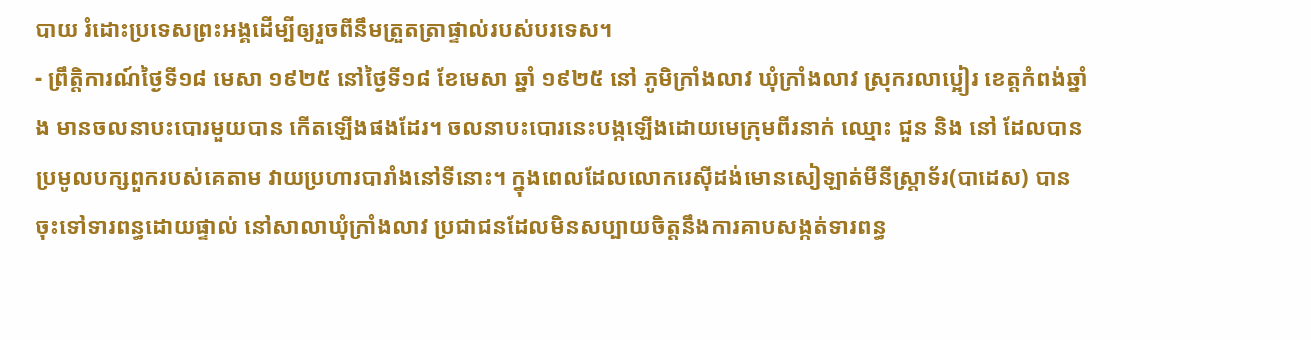បាយ រំដោះប្រទេសព្រះអង្គដើម្បីឲ្យរួចពីនឹមត្រួតត្រាផ្ទាល់របស់បរទេស។
- ព្រឹត្តិការណ៍ថ្ងៃទី១៨ មេសា ១៩២៥ នៅថ្ងៃទី១៨ ខែមេសា ឆ្នាំ ១៩២៥ នៅ ភូមិក្រាំងលាវ ឃុំក្រាំងលាវ ស្រុករលាប្អៀរ ខេត្តកំពង់ឆ្នាំង មានចលនាបះបោរមួយបាន កើតឡើងផងដែរ។ ចលនាបះបោរនេះបង្កឡើងដោយមេក្រុមពីរនាក់ ឈ្មោះ ជួន និង នៅ ដែលបានប្រមូលបក្សពួករបស់គេតាម វាយប្រហារបារាំងនៅទីនោះ។ ក្នុងពេលដែលលោករេស៊ីដង់មោនសៀឡាត់មីនីស្ត្រាទ័រ(បាដេស) បានចុះទៅទារពន្ធដោយផ្ទាល់ នៅសាលាឃុំក្រាំងលាវ ប្រជាជនដែលមិនសប្បាយចិត្តនឹងការគាបសង្កត់ទារពន្ធ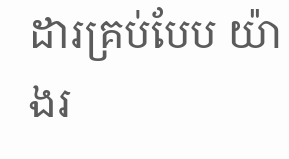ដារគ្រប់បែប យ៉ាងរ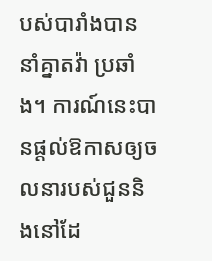បស់បារាំងបាន នាំគ្នាតវ៉ា ប្រឆាំង។ ការណ៍នេះបានផ្ដល់ឱកាសឲ្យចលនារបស់ជួននិងនៅដែ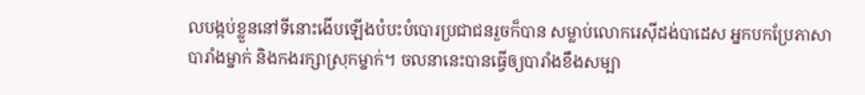លបង្កប់ខ្លួននៅទីនោះងើបឡើងបំបះបំបោរប្រជាជនរួចក៏បាន សម្លាប់លោករេស៊ីដង់បាដេស អ្នកបកប្រែភាសាបារាំងម្នាក់ និងកងរក្សាស្រុកម្នាក់។ ចលនានេះបានធ្វើឲ្យបារាំងខឹងសម្បា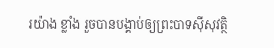រយ៉ាង ខ្លាំង រួចបានបង្គាប់ឲ្យព្រះបាទស៊ីសុវត្ថិ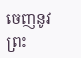ចេញនូវព្រះ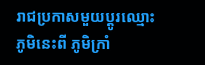រាជប្រកាសមួយប្ដូរឈ្មោះភូមិនេះពី ភូមិក្រាំ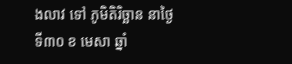ងលាវ ទៅ ភូមិតិរិច្ឆាន នាថ្ងៃទី៣០ ខ មេសា ឆ្នាំ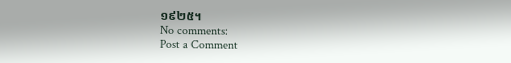១៩២៥។
No comments:
Post a Comment